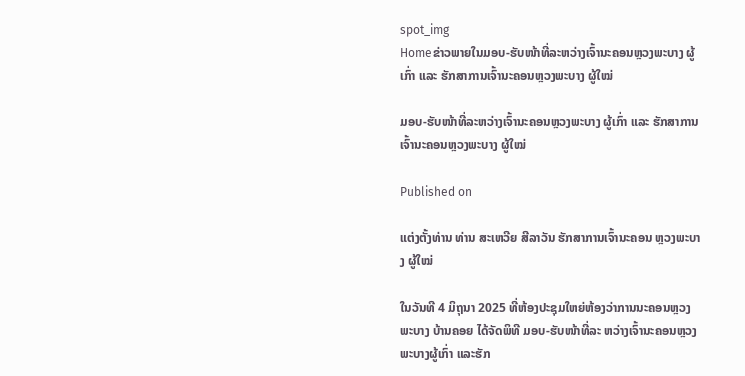spot_img
Homeຂ່າວພາຍໃນມອບ-ຮັບໜ້າທີ່ລະຫວ່າງເຈົ້ານະຄອນຫຼວງພະບາງ ຜູ້ເກົ່າ ແລະ ຮັກສາການເຈົ້ານະຄອນຫຼວງພະບາງ ຜູ້ໃໝ່

ມອບ-ຮັບໜ້າທີ່ລະຫວ່າງເຈົ້ານະຄອນຫຼວງພະບາງ ຜູ້ເກົ່າ ແລະ ຮັກສາການເຈົ້ານະຄອນຫຼວງພະບາງ ຜູ້ໃໝ່

Published on

ແຕ່ງຕັ້ງທ່ານ ທ່ານ ສະເຫວີຍ ສີລາວັນ ຮັກສາການເຈົ້ານະຄອນ ຫຼວງພະບາງ ຜູ້ໃໝ່

ໃນວັນທີ 4 ມິຖຸນາ 2025 ທີ່ຫ້ອງປະຊຸມໃຫຍ່ຫ້ອງວ່າການນະຄອນຫຼວງພະບາງ ບ້ານຄອຍ ໄດ້ຈັດພິທີ ມອບ-ຮັບໜ້າທີ່ລະ ຫວ່າງເຈົ້ານະຄອນຫຼວງພະບາງຜູ້ເກົ່າ ແລະຮັກ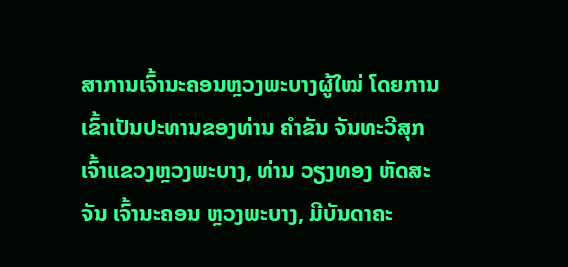ສາການເຈົ້ານະຄອນຫຼວງພະບາງຜູ້ໃໝ່ ໂດຍການເຂົ້າເປັນປະທານຂອງທ່ານ ຄຳຂັນ ຈັນທະວີສຸກ ເຈົ້າແຂວງຫຼວງພະບາງ, ທ່ານ ວຽງທອງ ຫັດສະຈັນ ເຈົ້ານະຄອນ ຫຼວງພະບາງ, ມີບັນດາຄະ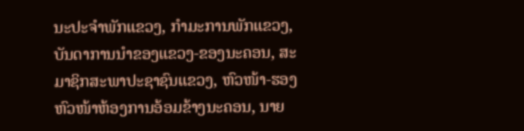ນະປະຈຳພັກແຂວງ, ກຳມະການພັກແຂວງ, ບັນດາການນຳຂອງແຂວງ-ຂອງນະຄອນ, ສະມາຊິກສະພາປະຊາຊົນແຂວງ, ຫົວໜ້າ-ຮອງຫົວໜ້າຫ້ອງການອ້ອມຂ້າງນະຄອນ, ນາຍ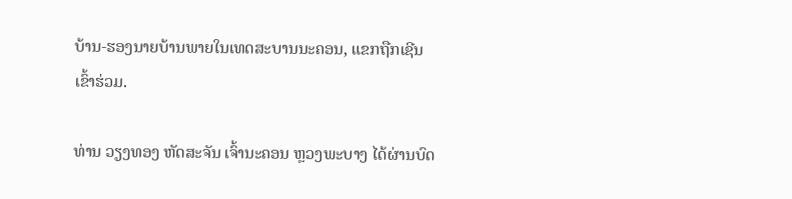ບ້ານ-ຮອງນາຍບ້ານພາຍໃນເທດສະບານນະຄອນ, ແຂກຖືກເຊີນເຂົ້າຮ່ວມ.

ທ່ານ ວຽງທອງ ຫັດສະຈັນ ເຈົ້ານະຄອນ ຫຼວງພະບາງ ໄດ້ຜ່ານບົດ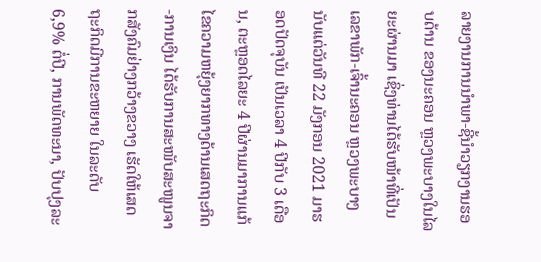ລາຍງານການນຳພາ-ຊີ້ນຳວຽກງານຮອບດ້ານ ຂອງນະຄອນ ຫຼວງພະບາງໃນໄລຍະຜ່ານມາ ເຊິ່ງທ່ານໄດ້ຮັບໜ້າທີ່ເປັນເລຂາພັກ-ເຈົ້ານະຄອນ ຫຼວງພະບາງ ນັບແຕ່ວັນທີ 22 ມັງກອນ 2021 ມາຮອດປັດຈຸບັນ ເປັນເວລາ 4 ປີກັບ 3 ເດືອນ, ຕະຫຼອດໄລຍະ 4 ປີຜ່ານມາການແກ້ໄຂຄວາມຫຍຸ້ງຍາກທາງດ້ານເສດຖະກິດ-ການເງິນ ໄດ້ຮັບການສະໜັບສະໜູນຈາກສັງຄົມຢ່າງກວ້າງຂວາງ ເຮັດໃຫ້ເສດຖະກິດມີການຂະຫຍາຍ ໃນລະດັບ 6,9% ຕໍ່ປີ, ການພັດທະນາ, ປັບປຸງລະ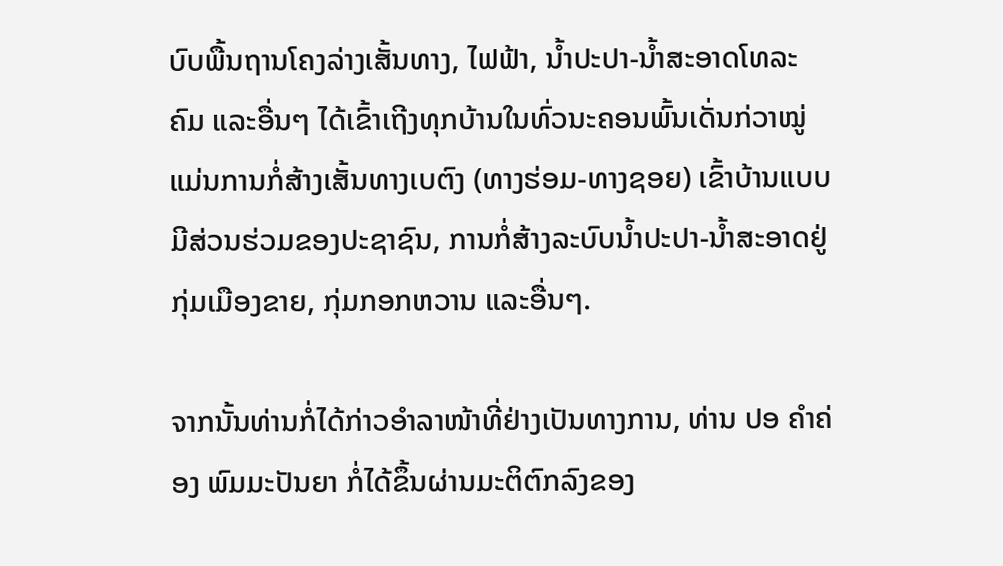ບົບພື້ນຖານໂຄງລ່າງເສັ້ນທາງ, ໄຟຟ້າ, ນໍ້າປະປາ-ນໍ້າສະອາດໂທລະຄົມ ແລະອື່ນໆ ໄດ້ເຂົ້າເຖີງທຸກບ້ານໃນທົ່ວນະຄອນພົ້ນເດັ່ນກ່ວາໝູ່ ແມ່ນການກໍ່ສ້າງເສັ້ນທາງເບຕົງ (ທາງຮ່ອມ-ທາງຊອຍ) ເຂົ້າບ້ານແບບມີສ່ວນຮ່ວມຂອງປະຊາຊົນ, ການກໍ່ສ້າງລະບົບນໍ້າປະປາ-ນໍ້າສະອາດຢູ່ກຸ່ມເມືອງຂາຍ, ກຸ່ມກອກຫວານ ແລະອື່ນໆ.

ຈາກນັ້ນທ່ານກໍ່ໄດ້ກ່າວອຳລາໜ້າທີ່ຢ່າງເປັນທາງການ, ທ່ານ ປອ ຄຳຄ່ອງ ພົມມະປັນຍາ ກໍ່ໄດ້ຂຶ້ນຜ່ານມະຕິຕົກລົງຂອງ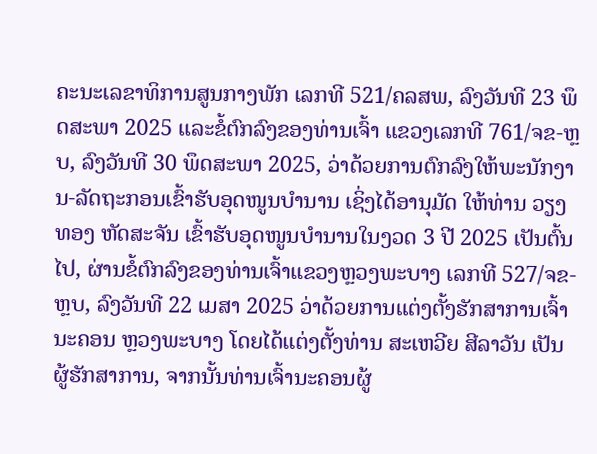ຄະນະເລຂາທິການສູນກາງພັກ ເລກທີ 521/ຄລສພ, ລົງວັນທີ 23 ພຶດສະພາ 2025 ແລະຂໍ້ຕົກລົງຂອງທ່ານເຈົ້າ ແຂວງເລກທີ 761/ຈຂ-ຫຼບ, ລົງວັນທີ 30 ພຶດສະພາ 2025, ວ່າດ້ວຍການຕົກລົງໃຫ້ພະນັກງານ-ລັດຖະກອນເຂົ້າຮັບອຸດໜູນບຳນານ ເຊິ່ງໄດ້ອານຸມັດ ໃຫ້ທ່ານ ວຽງທອງ ຫັດສະຈັນ ເຂົ້າຮັບອຸດໜູນບຳນານໃນງວດ 3 ປີ 2025 ເປັນຕົ້ນໄປ, ຜ່ານຂໍ້ຕົກລົງຂອງທ່ານເຈົ້າແຂວງຫຼວງພະບາງ ເລກທີ 527/ຈຂ-ຫຼບ, ລົງວັນທີ 22 ເມສາ 2025 ວ່າດ້ວຍການແຕ່ງຕັ້ງຮັກສາການເຈົ້ານະຄອນ ຫຼວງພະບາງ ໂດຍໄດ້ແຕ່ງຕັ້ງທ່ານ ສະເຫວີຍ ສີລາວັນ ເປັນຜູ້ຮັກສາການ, ຈາກນັ້ນທ່ານເຈົ້ານະຄອນຜູ້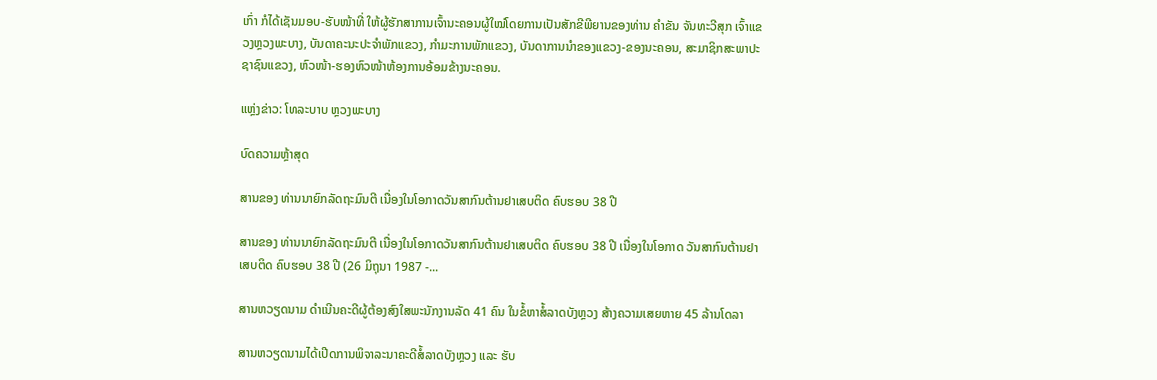ເກົ່າ ກໍໄດ້ເຊັນມອບ-ຮັບໜ້າທີ່ ໃຫ້ຜູ້ຮັກສາການເຈົ້ານະຄອນຜູ້ໃໝ່ໂດຍການເປັນສັກຂີພີຍານຂອງທ່ານ ຄຳຂັນ ຈັນທະວີສຸກ ເຈົ້າແຂວງຫຼວງພະບາງ, ບັນດາຄະນະປະຈຳພັກແຂວງ, ກຳມະການພັກແຂວງ, ບັນດາການນຳຂອງແຂວງ-ຂອງນະຄອນ, ສະມາຊິກສະພາປະຊາຊົນແຂວງ, ຫົວໜ້າ-ຮອງຫົວໜ້າຫ້ອງການອ້ອມຂ້າງນະຄອນ.

ແຫຼ່ງຂ່າວ: ໂທລະບາບ ຫຼວງພະບາງ

ບົດຄວາມຫຼ້າສຸດ

ສານຂອງ ທ່ານນາຍົກລັດຖະມົນຕີ ເນື່ອງໃນໂອກາດວັນສາກົນຕ້ານຢາເສບຕິດ ຄົບຮອບ 38 ປີ

ສານຂອງ ທ່ານນາຍົກລັດຖະມົນຕີ ເນື່ອງໃນໂອກາດວັນສາກົນຕ້ານຢາເສບຕິດ ຄົບຮອບ 38 ປີ ເນື່ອງໃນໂອກາດ ວັນສາກົນຕ້ານຢາເສບຕິດ ຄົບຮອບ 38 ປີ (26 ມິຖຸນາ 1987 -...

ສານຫວຽດນາມ ດຳເນີນຄະດີຜູ້ຕ້ອງສົງໃສພະນັກງານລັດ 41 ຄົນ ໃນຂໍ້ຫາສໍ້ລາດບັງຫຼວງ ສ້າງຄວາມເສຍຫາຍ 45 ລ້ານໂດລາ

ສານຫວຽດນາມໄດ້ເປີດການພິຈາລະນາຄະດີສໍ້ລາດບັງຫຼວງ ແລະ ຮັບ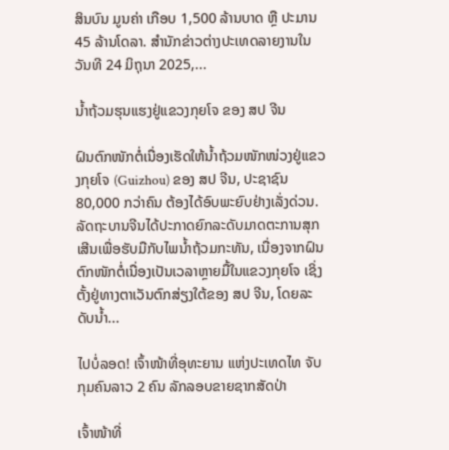ສິນບົນ ມູນຄ່າ ເກືອບ 1,500 ລ້ານບາດ ຫຼື ປະມານ 45 ລ້ານໂດລາ. ສຳນັກຂ່າວຕ່າງປະເທດລາຍງານໃນວັນທີ 24 ມິຖຸນາ 2025,...

ນໍ້າຖ້ວມຮຸນແຮງຢູ່ແຂວງກຸຍໂຈ ຂອງ ສປ ຈີນ

ຝົນຕົກໜັກຕໍ່ເນື່ອງເຮັດໃຫ້ນໍ້າຖ້ວມໜັກໜ່ວງຢູ່ແຂວງກຸຍໂຈ (Guizhou) ຂອງ ສປ ຈີນ, ປະຊາຊົນ 80,000 ກວ່າຄົນ ຕ້ອງໄດ້ອົບພະຍົບຢ່າງເລັ່ງດ່ວນ. ລັດຖະບານຈີນໄດ້ປະກາດຍົກລະດັບມາດຕະການສຸກເສີນເພື່ອຮັບມືກັບໄພນໍ້າຖ້ວມກະທັນ, ເນື່ອງຈາກຝົນຕົກໜັກຕໍ່ເນື່ອງເປັນເວລາຫຼາຍມື້ໃນແຂວງກຸຍໂຈ ເຊິ່ງຕັ້ງຢູ່ທາງຕາເວັນຕົກສ່ຽງໃຕ້ຂອງ ສປ ຈີນ, ໂດຍລະດັບນໍ້າ...

ໄປບໍ່ລອດ! ເຈົ້າໜ້າທີ່ອຸທະຍານ ແຫ່ງປະເທດໄທ ຈັບກຸມຄົນລາວ 2 ຄົນ ລັກລອບຂາຍຊາກສັດປ່າ

ເຈົ້າໜ້າທີ່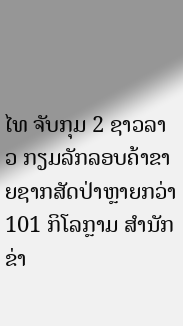ໄທ ຈັບກຸມ 2 ຊາວລາວ ກຽມລັກລອບຄ້າຂາຍຊາກສັດປ່າຫຼາຍກວ່າ 101 ກິໂລກຼາມ ສຳນັກຂ່າ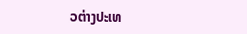ວຕ່າງປະເທ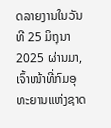ດລາຍງານໃນວັນທີ 25 ມິຖຸນາ 2025 ຜ່ານມາ, ເຈົ້າໜ້າທີ່ກົມອຸທະຍານແຫ່ງຊາດ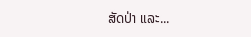ສັດປ່າ ແລະ...